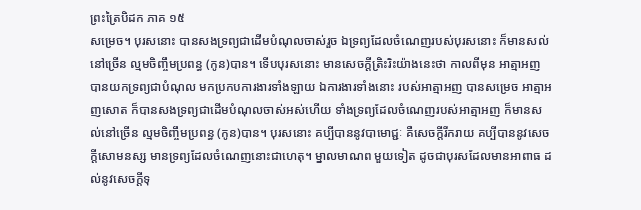ព្រះត្រៃបិដក ភាគ ១៥
សម្រេច។ បុរសនោះ បានសងទ្រព្យជាដើមបំណុលចាស់រួច ឯទ្រព្យដែលចំណេញរបស់បុរសនោះ ក៏មានសល់នៅច្រើន ល្មមចិញ្ចឹមប្រពន្ធ (កូន)បាន។ ទើបបុរសនោះ មានសេចក្តីត្រិះរិះយ៉ាងនេះថា កាលពីមុន អាត្មាអញ បានយកទ្រព្យជាបំណុល មកប្រកបការងារទាំងឡាយ ឯការងារទាំងនោះ របស់អាត្មាអញ បានសម្រេច អាត្មាអញសោត ក៏បានសងទ្រព្យជាដើមបំណុលចាស់អស់ហើយ ទាំងទ្រព្យដែលចំណេញរបស់អាត្មាអញ ក៏មានសល់នៅច្រើន ល្មមចិញ្ចឹមប្រពន្ធ (កូន)បាន។ បុរសនោះ គប្បីបាននូវបាមោជ្ជៈ គឺសេចក្តីរីករាយ គប្បីបាននូវសេចក្តីសោមនស្ស មានទ្រព្យដែលចំណេញនោះជាហេតុ។ ម្នាលមាណព មួយទៀត ដូចជាបុរសដែលមានអាពាធ ដល់នូវសេចក្តីទុ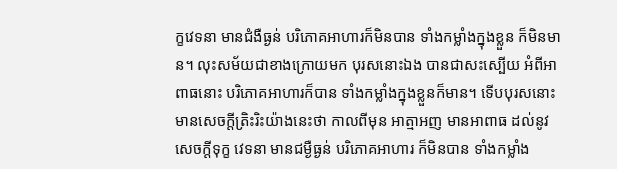ក្ខវេទនា មានជំងឺធ្ងន់ បរិភោគអាហារក៏មិនបាន ទាំងកម្លាំងក្នុងខ្លួន ក៏មិនមាន។ លុះសម័យជាខាងក្រោយមក បុរសនោះឯង បានជាសះស្បើយ អំពីអាពាធនោះ បរិភោគអាហារក៏បាន ទាំងកម្លាំងក្នុងខ្លួនក៏មាន។ ទើបបុរសនោះ មានសេចក្តីត្រិះរិះយ៉ាងនេះថា កាលពីមុន អាត្មាអញ មានអាពាធ ដល់នូវសេចក្តីទុក្ខ វេទនា មានជម្ងឺធ្ងន់ បរិភោគអាហារ ក៏មិនបាន ទាំងកម្លាំង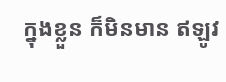ក្នុងខ្លួន ក៏មិនមាន ឥឡូវ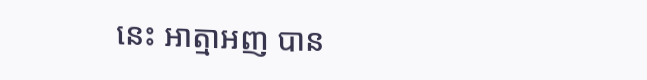នេះ អាត្មាអញ បាន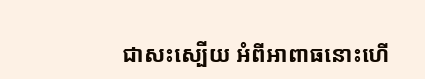ជាសះស្បើយ អំពីអាពាធនោះហើ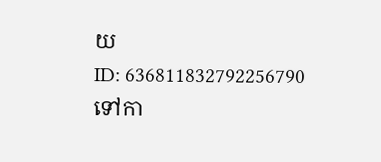យ
ID: 636811832792256790
ទៅកា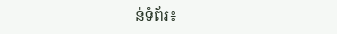ន់ទំព័រ៖